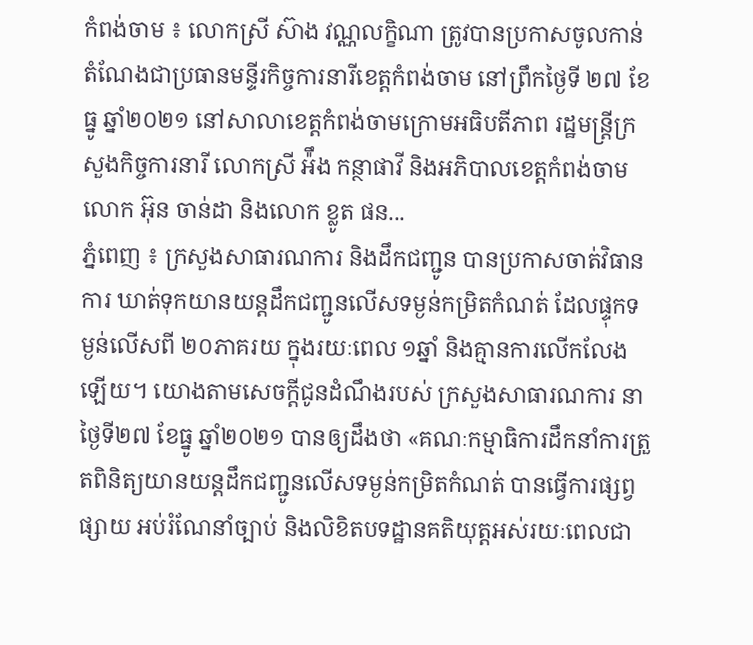កំពង់ចាម ៖ លោកស្រី ស៊ាង វណ្ណលក្ខិណា ត្រូវបានប្រកាសចូលកាន់តំណែងជាប្រធានមន្ទីរកិច្ចការនារីខេត្តកំពង់ចាម នៅព្រឹកថ្ងៃទី ២៧ ខែធ្នូ ឆ្នាំ២០២១ នៅសាលាខេត្តកំពង់ចាមក្រោមអធិបតីភាព រដ្ឋមន្ត្រីក្រសួងកិច្ចការនារី លោកស្រី អ៉ឹង កន្ថាផាវី និងអភិបាលខេត្តកំពង់ចាម លោក អ៊ុន ចាន់ដា និងលោក ខ្លូត ផន...
ភ្នំពេញ ៖ ក្រសួងសាធារណការ និងដឹកជញ្ជូន បានប្រកាសចាត់វិធានការ ឃាត់ទុកយានយន្តដឹកជញ្ជូនលើសទម្ងន់កម្រិតកំណត់ ដែលផ្ទុកទម្ងន់លើសពី ២០ភាគរយ ក្នុងរយៈពេល ១ឆ្នាំ និងគ្មានការលើកលែងឡើយ។ យោងតាមសេចក្តីជូនដំណឹងរបស់ ក្រសួងសាធារណការ នាថ្ងៃទី២៧ ខែធ្នូ ឆ្នាំ២០២១ បានឲ្យដឹងថា «គណៈកម្មាធិការដឹកនាំការត្រួតពិនិត្យយានយន្តដឹកជញ្ជូនលើសទម្ងន់កម្រិតកំណត់ បានធ្វើការផ្សព្វផ្សាយ អប់រំណែនាំច្បាប់ និងលិខិតបទដ្ឋានគតិយុត្តអស់រយៈពេលជា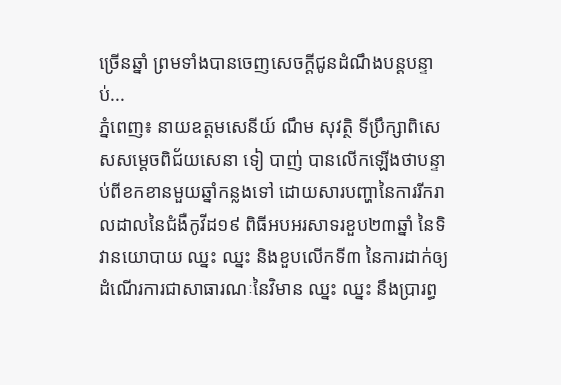ច្រើនឆ្នាំ ព្រមទាំងបានចេញសេចក្តីជូនដំណឹងបន្តបន្ទាប់...
ភ្នំពេញ៖ នាយឧត្តមសេនីយ៍ ណឹម សុវត្ថិ ទីប្រឹក្សាពិសេសសម្តេចពិជ័យសេនា ទៀ បាញ់ បានលើកឡើងថាបន្ទាប់ពីខកខានមួយឆ្នាំកន្លងទៅ ដោយសារបញ្ហានៃការរីករាលដាលនៃជំងឺកូវីដ១៩ ពិធីអបអរសាទរខួប២៣ឆ្នាំ នៃទិវានយោបាយ ឈ្នះ ឈ្នះ និងខួបលើកទី៣ នៃការដាក់ឲ្យដំណើរការជាសាធារណៈនៃវិមាន ឈ្នះ ឈ្នះ នឹងប្រារព្ធ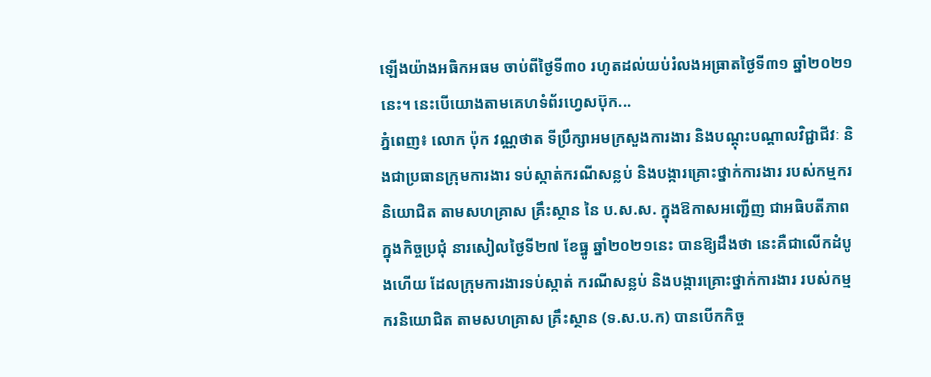ឡើងយ៉ាងអធិកអធម ចាប់ពីថ្ងៃទី៣០ រហូតដល់យប់រំលងអធ្រាតថ្ងៃទី៣១ ឆ្នាំ២០២១នេះ។ នេះបើយោងតាមគេហទំព័រហ្វេសប៊ុក...
ភ្នំពេញ៖ លោក ប៉ុក វណ្ណថាត ទីប្រឹក្សាអមក្រសួងការងារ និងបណ្តុះបណ្តាលវិជ្ជាជីវៈ និងជាប្រធានក្រុមការងារ ទប់ស្កាត់ករណីសន្លប់ និងបង្ការគ្រោះថ្នាក់ការងារ របស់កម្មករនិយោជិត តាមសហគ្រាស គ្រឹះស្ថាន នៃ ប.ស.ស. ក្នុងឱកាសអញ្ជើញ ជាអធិបតីភាពក្នុងកិច្ចប្រជុំ នារសៀលថ្ងៃទី២៧ ខែធ្នូ ឆ្នាំ២០២១នេះ បានឱ្យដឹងថា នេះគឺជាលើកដំបូងហើយ ដែលក្រុមការងារទប់ស្កាត់ ករណីសន្លប់ និងបង្ការគ្រោះថ្នាក់ការងារ របស់កម្មករនិយោជិត តាមសហគ្រាស គ្រឹះស្ថាន (ទ.ស.ប.ក) បានបើកកិច្ច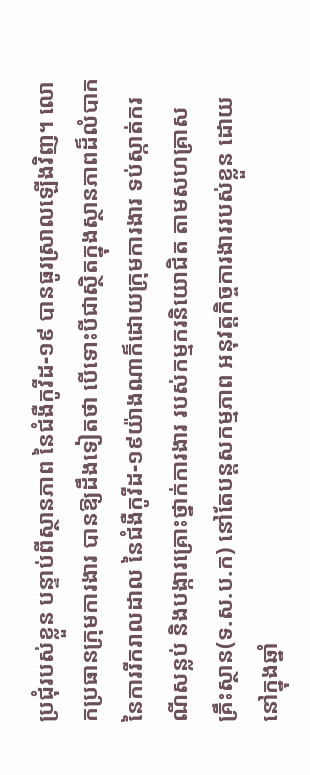ប្រជុំរបស់ខ្លួន បន្ទាប់ពីស្ថានភាព នៃជំងឺកូវីដ-១៩ បានធូរស្រាលឡើងវិញ។ លោកប្រធានក្រុមការងារ បានឱ្យដឹងទៀតថា បើទោះបីជាស្ថិតក្នុងស្ថានភាពដ៏លំបាក នៃការរីករាលដាល នៃជំងឺកូវីដ-១៩យ៉ាងណាក៏ដោយក្រុមការងារ ទប់ស្កាត់ករណីសន្លប់ និងបង្ការគ្រោះថ្នាក់ការងារ របស់កម្មករនិយោជិត តាមសហគ្រាស គ្រឹះស្ថាន(ទ.ស.ប.ក) នៅតែបន្តសកម្មភាព អនុវត្តកិច្ចការងាររបស់ខ្លួន ដោយនៅក្នុងឆ្នាំ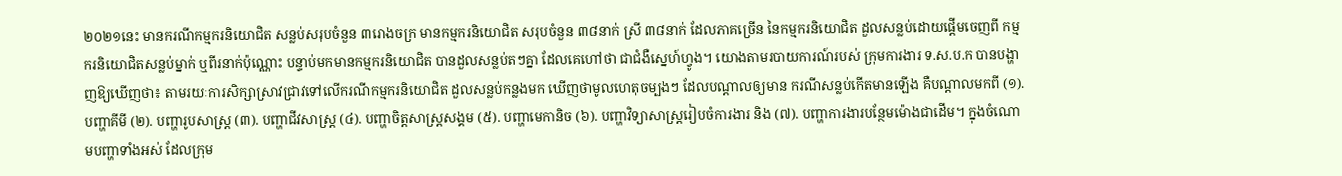២០២១នេះ មានករណីកម្មករនិយោជិត សន្លប់សរុបចំនួន ៣រោងចក្រ មានកម្មករនិយោជិត សរុបចំនួន ៣៨នាក់ ស្រី ៣៨នាក់ ដែលភាគច្រើន នៃកម្មករនិយោជិត ដួលសន្លប់ដោយផ្តើមចេញពី កម្មករនិយោជិតសន្លប់ម្នាក់ ឬពីរនាក់ប៉ុណ្ណោះ បន្ទាប់មកមានកម្មករនិយោជិត បានដួលសន្លប់តៗគ្នា ដែលគេហៅថា ជាជំងឺស្នេហ៍ហ្វូង។ យោងតាមរបាយការណ៍របស់ ក្រុមការងារ ទ.ស.ប.ក បានបង្ហាញឱ្យឃើញថា៖ តាមរយៈការសិក្សាស្រាវជ្រាវទៅលើករណីកម្មករនិយោជិត ដួលសន្លប់កន្លងមក ឃើញថាមូលហេតុចម្បងៗ ដែលបណ្តាលឲ្យមាន ករណីសន្លប់កើតមានឡើង គឺបណ្តាលមកពី (១). បញ្ហាគីមី (២). បញ្ហារូបសាស្រ្ត (៣). បញ្ហាជីវសាស្ត្រ (៤). បញ្ហាចិត្តសាស្រ្តសង្គម (៥). បញ្ហាមេកានិច (៦). បញ្ហាវិទ្យាសាស្ត្ររៀបចំការងារ និង (៧). បញ្ហាការងារបន្ថែមម៉ោងជាដើម។ ក្នុងចំណោមបញ្ហាទាំងអស់ ដែលក្រុម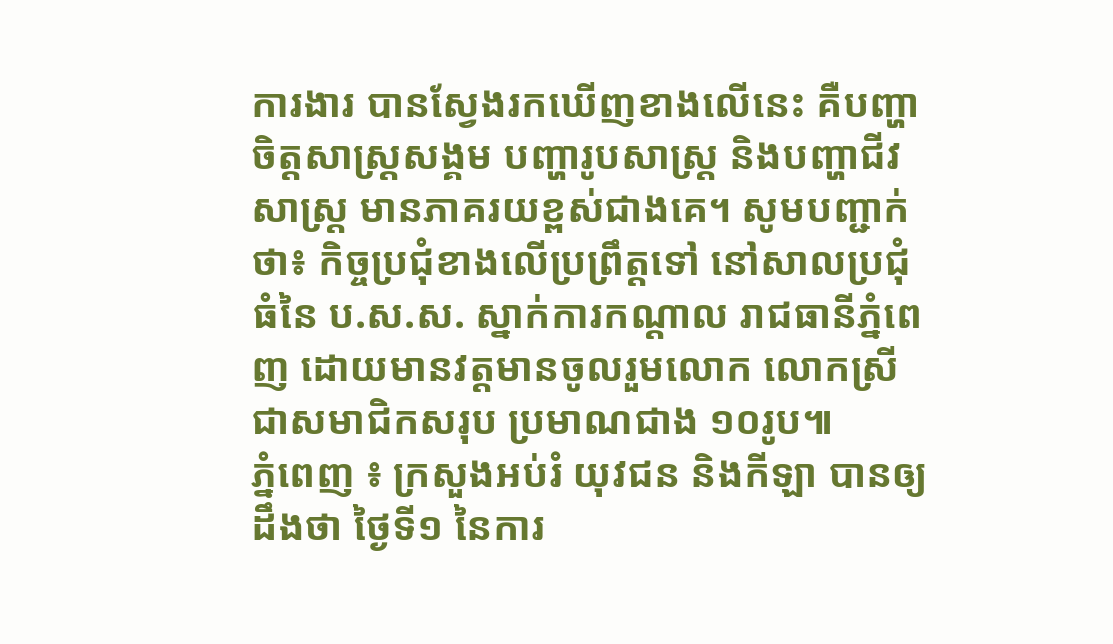ការងារ បានស្វែងរកឃើញខាងលើនេះ គឺបញ្ហាចិត្តសាស្ត្រសង្គម បញ្ហារូបសាស្រ្ត និងបញ្ហាជីវសាស្រ្ត មានភាគរយខ្ពស់ជាងគេ។ សូមបញ្ជាក់ថា៖ កិច្ចប្រជុំខាងលើប្រព្រឹត្តទៅ នៅសាលប្រជុំធំនៃ ប.ស.ស. ស្នាក់ការកណ្ដាល រាជធានីភ្នំពេញ ដោយមានវត្តមានចូលរួមលោក លោកស្រី ជាសមាជិកសរុប ប្រមាណជាង ១០រូប៕
ភ្នំពេញ ៖ ក្រសួងអប់រំ យុវជន និងកីឡា បានឲ្យដឹងថា ថ្ងៃទី១ នៃការ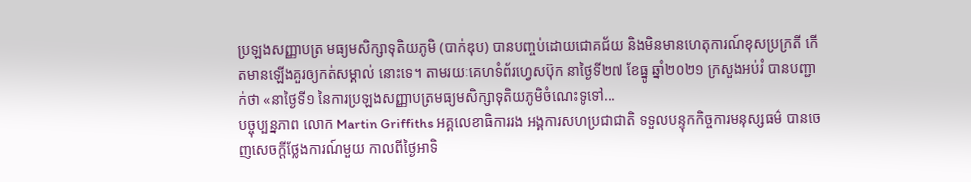ប្រឡងសញ្ញាបត្រ មធ្យមសិក្សាទុតិយភូមិ (បាក់ឌុប) បានបញ្ចប់ដោយជោគជ័យ និងមិនមានហេតុការណ៍ខុសប្រក្រតី កើតមានឡើងគួរឲ្យកត់សម្គាល់ នោះទេ។ តាមរយៈគេហទំព័រហ្វេសប៊ុក នាថ្ងៃទី២៧ ខែធ្នូ ឆ្នាំ២០២១ ក្រសួងអប់រំ បានបញ្ជាក់ថា «នាថ្ងៃទី១ នៃការប្រឡងសញ្ញាបត្រមធ្យមសិក្សាទុតិយភូមិចំណេះទូទៅ...
បច្ចុប្បន្នភាព លោក Martin Griffiths អគ្គលេខាធិការរង អង្គការសហប្រជាជាតិ ទទួលបន្ទុកកិច្ចការមនុស្សធម៌ បានចេញសេចក្តីថ្លែងការណ៍មួយ កាលពីថ្ងៃអាទិ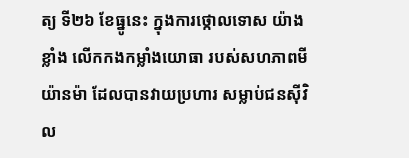ត្យ ទី២៦ ខែធ្នូនេះ ក្នុងការថ្កោលទោស យ៉ាងខ្លាំង លើកកងកម្លាំងយោធា របស់សហភាពមីយ៉ានម៉ា ដែលបានវាយប្រហារ សម្លាប់ជនស៊ីវិល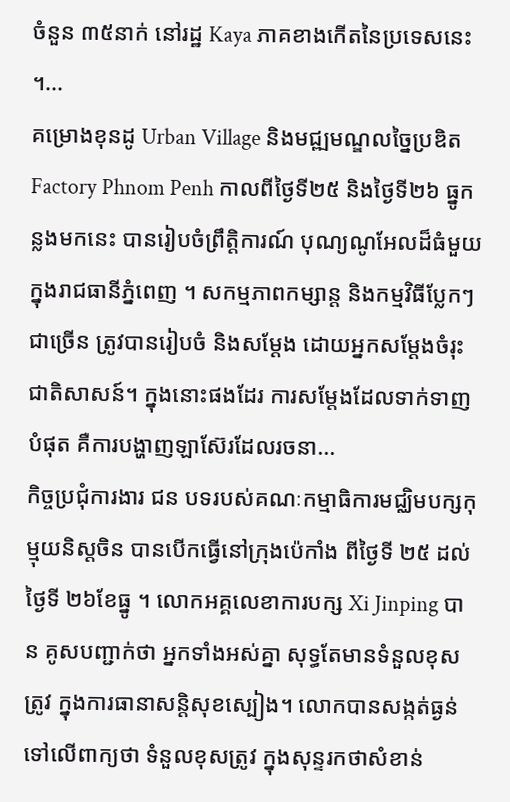ចំនួន ៣៥នាក់ នៅរដ្ឋ Kaya ភាគខាងកើតនៃប្រទេសនេះ ។...
គម្រោងខុនដូ Urban Village និងមជ្ឍមណ្ឌលច្នៃប្រឌិត Factory Phnom Penh កាលពីថ្ងៃទី២៥ និងថ្ងៃទី២៦ ធ្នូកន្លងមកនេះ បានរៀបចំព្រឹត្តិការណ៍ បុណ្យណូអែលដ៏ធំមួយ ក្នុងរាជធានីភ្នំពេញ ។ សកម្មភាពកម្សាន្ត និងកម្មវិធីប្លែកៗជាច្រើន ត្រូវបានរៀបចំ និងសម្តែង ដោយអ្នកសម្តែងចំរុះជាតិសាសន៍។ ក្នុងនោះផងដែរ ការសម្តែងដែលទាក់ទាញបំផុត គឺការបង្ហាញឡាស៊ែរដែលរចនា...
កិច្ចប្រជុំការងារ ជន បទរបស់គណៈកម្មាធិការមជ្ឈិមបក្សកុម្មុយនិស្តចិន បានបើកធ្វើនៅក្រុងប៉េកាំង ពីថ្ងៃទី ២៥ ដល់ថ្ងៃទី ២៦ខែធ្នូ ។ លោកអគ្គលេខាការបក្ស Xi Jinping បាន គូសបញ្ជាក់ថា អ្នកទាំងអស់គ្នា សុទ្ធតែមានទំនួលខុសត្រូវ ក្នុងការធានាសន្តិសុខស្បៀង។ លោកបានសង្កត់ធ្ងន់ ទៅលើពាក្យថា ទំនួលខុសត្រូវ ក្នុងសុន្ទរកថាសំខាន់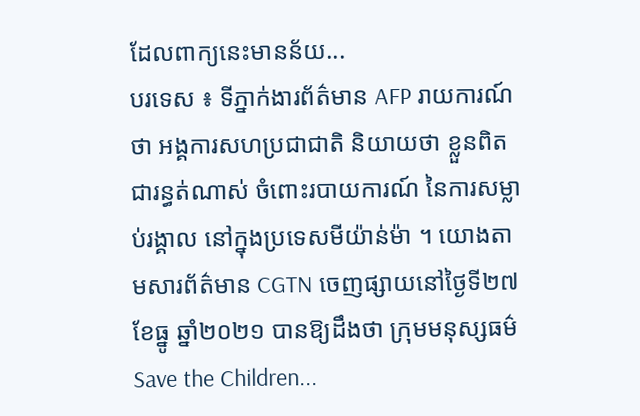ដែលពាក្យនេះមានន័យ...
បរទេស ៖ ទីភ្នាក់ងារព័ត៌មាន AFP រាយការណ៍ថា អង្គការសហប្រជាជាតិ និយាយថា ខ្លួនពិតជារន្ធត់ណាស់ ចំពោះរបាយការណ៍ នៃការសម្លាប់រង្គាល នៅក្នុងប្រទេសមីយ៉ាន់ម៉ា ។ យោងតាមសារព័ត៌មាន CGTN ចេញផ្សាយនៅថ្ងៃទី២៧ ខែធ្នូ ឆ្នាំ២០២១ បានឱ្យដឹងថា ក្រុមមនុស្សធម៌ Save the Children...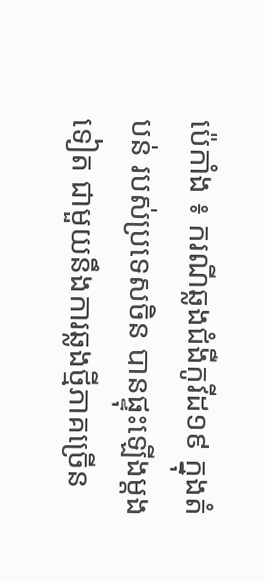ប៉េកាំង ៖ ករណីឆ្លងជំងឺកូវីដ១៩ ក្នុងតំបន់ របស់ប្រទេសចិន បានផ្ទុះឡើងម្តងទៀត ជាមួយនឹងការឆ្លងថ្មីភាគច្រើន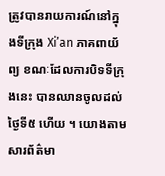ត្រូវបានរាយការណ៍នៅក្នុងទីក្រុង Xi’an ភាគពាយ័ព្យ ខណៈដែលការបិទទីក្រុងនេះ បានឈានចូលដល់ថ្ងៃទី៥ ហើយ ។ យោងតាមសារព័ត៌មា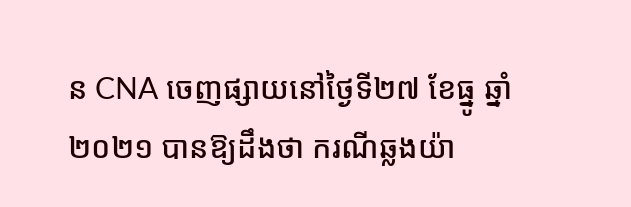ន CNA ចេញផ្សាយនៅថ្ងៃទី២៧ ខែធ្នូ ឆ្នាំ២០២១ បានឱ្យដឹងថា ករណីឆ្លងយ៉ា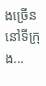ងច្រើន នៅទីក្រុង...